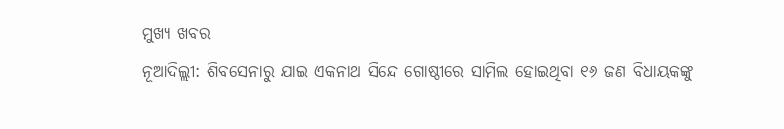ମୁଖ୍ୟ ଖବର
ନୂଆଦିଲ୍ଲୀ: ଶିବସେନାରୁ ଯାଇ ଏକନାଥ ସିନ୍ଦେ ଗୋଷ୍ଠୀରେ ସାମିଲ ହୋଇଥିବା ୧୬ ଜଣ ବିଧାୟକଙ୍କୁ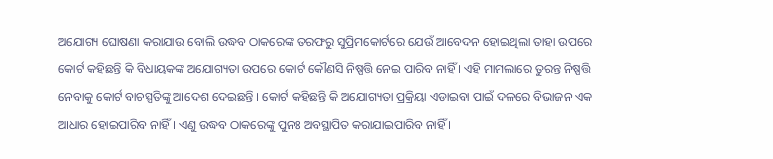ଅଯୋଗ୍ୟ ଘୋଷଣା କରାଯାଉ ବୋଲି ଉଦ୍ଧବ ଠାକରେଙ୍କ ତରଫରୁ ସୁପ୍ରିମକୋର୍ଟରେ ଯେଉଁ ଆବେଦନ ହୋଇଥିଲା ତାହା ଉପରେ କୋର୍ଟ କହିଛନ୍ତି କି ବିଧାୟକଙ୍କ ଅଯୋଗ୍ୟତା ଉପରେ କୋର୍ଟ କୌଣସି ନିଷ୍ପତ୍ତି ନେଇ ପାରିବ ନାହିଁ । ଏହି ମାମଲାରେ ତୁରନ୍ତ ନିଷ୍ପତ୍ତି ନେବାକୁ କୋର୍ଟ ବାଚସ୍ପତିଙ୍କୁ ଆଦେଶ ଦେଇଛନ୍ତି । କୋର୍ଟ କହିଛନ୍ତି କି ଅଯୋଗ୍ୟତା ପ୍ରକ୍ରିୟା ଏଡାଇବା ପାଇଁ ଦଳରେ ବିଭାଜନ ଏକ ଆଧାର ହୋଇପାରିବ ନାହିଁ । ଏଣୁ ଉଦ୍ଧବ ଠାକରେଙ୍କୁ ପୁନଃ ଅବସ୍ଥାପିତ କରାଯାଇପାରିବ ନାହିଁ ।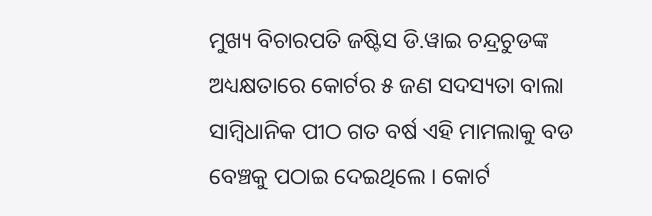ମୁଖ୍ୟ ବିଚାରପତି ଜଷ୍ଟିସ ଡି.ୱାଇ ଚନ୍ଦ୍ରଚୁଡଙ୍କ ଅଧ୍ୟକ୍ଷତାରେ କୋର୍ଟର ୫ ଜଣ ସଦସ୍ୟତା ବାଲା ସାମ୍ବିଧାନିକ ପୀଠ ଗତ ବର୍ଷ ଏହି ମାମଲାକୁ ବଡ ବେଞ୍ଚକୁ ପଠାଇ ଦେଇଥିଲେ । କୋର୍ଟ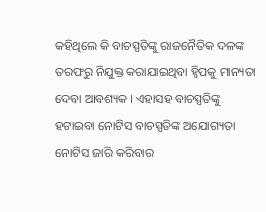କହିଥିଲେ କି ବାଚସ୍ପତିଙ୍କୁ ରାଜନୈତିକ ଦଳଙ୍କ ତରଫରୁ ନିଯୁକ୍ତ କରାଯାଇଥିବା ହ୍ୱିପକୁ ମାନ୍ୟତା ଦେବା ଆବଶ୍ୟକ । ଏହାସହ ବାଚସ୍ପତିଙ୍କୁ ହଟାଇବା ନୋଟିସ ବାଚସ୍ପତିଙ୍କ ଅଯୋଗ୍ୟତା ନୋଟିସ ଜାରି କରିବାର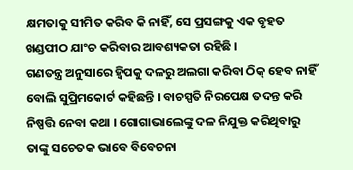କ୍ଷମତାକୁ ସୀମିତ କରିବ କି ନାହିଁ, ସେ ପ୍ରସଙ୍ଗକୁ ଏକ ବୃହତ ଖଣ୍ଡପୀଠ ଯାଂଚ କରିବାର ଆବଶ୍ୟକତା ରହିଛି ।
ଗଣତନ୍ତ୍ର ଅନୁସାରେ ହ୍ୱିପକୁ ଦଳରୁ ଅଲଗା କରିବା ଠିକ୍ ହେବ ନାହିଁ ବୋଲି ସୁପ୍ରିମକୋର୍ଟ କହିଛନ୍ତି । ବାଚସ୍ପତି ନିରପେକ୍ଷ ତଦନ୍ତ କରି ନିଷ୍ପତ୍ତି ନେବା କଥା । ଗୋଗାଭାଲେଙ୍କୁ ଦଳ ନିଯୁକ୍ତ କରିଥିବାରୁ ତାଙ୍କୁ ସଚେତକ ଭାବେ ବିବେଚନା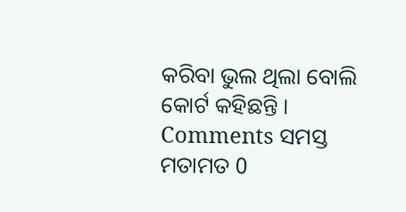କରିବା ଭୁଲ ଥିଲା ବୋଲି କୋର୍ଟ କହିଛନ୍ତି ।
Comments ସମସ୍ତ ମତାମତ 0